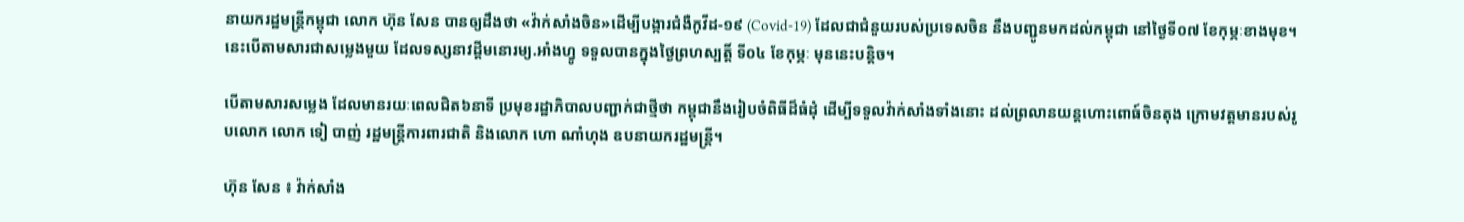នាយករដ្ឋមន្ត្រីកម្ពុជា លោក ហ៊ុន សែន បានឲ្យដឹងថា «វ៉ាក់សាំងចិន»ដើម្បីបង្ការជំងឺកូវីដ-១៩ (Covid-19) ដែលជាជំនួយរបស់ប្រទេសចិន នឹងបញ្ជូនមកដល់កម្ពុជា នៅថ្ងៃទី០៧ ខែកុម្ភៈខាងមុខ។ នេះបើតាមសារជាសម្លេងមួយ ដែលទស្សនាវដ្ដីមនោរម្យ.អាំងហ្វូ ទទួលបានក្នុងថ្ងៃព្រហស្បត្តិ៍ ទី០៤ ខែកុម្ភៈ មុននេះបន្តិច។

បើតាមសារសម្លេង ដែលមានរយៈពេលជិត៦នាទី ប្រមុខរដ្ឋាភិបាលបញ្ជាក់ជាថ្មីថា កម្ពុជានឹងរៀបចំពិធីដ៏ធំដុំ ដើម្បីទទួលវ៉ាក់សាំងទាំងនោះ ដល់ព្រលានយន្ដហោះពោធ៍ចិនតុង ក្រោមវត្តមានរបស់រូបលោក លោក ទៀ បាញ់ រដ្ឋមន្ត្រីការពារជាតិ និងលោក ហោ ណាំហុង ឧបនាយករដ្ឋមន្ត្រី។

ហ៊ុន សែន ៖ វ៉ាក់សាំង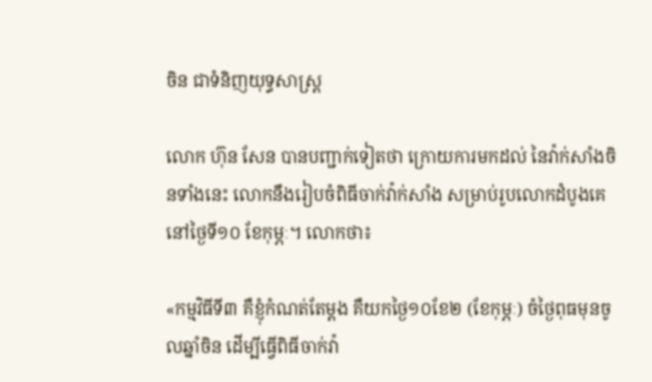ចិន ជាទំនិញយុទ្ធសាស្ត្រ

លោក ហ៊ុន សែន បានបញ្ជាក់ទៀតថា ក្រោយការមកដល់ នៃវ៉ាក់សាំងចិនទាំងនេះ លោកនឹងរៀបចំពិធីចាក់វ៉ាក់សាំង សម្រាប់រូបលោកដំបូងគេ នៅថ្ងៃទី១០ ខែកុម្ភៈ។ លោកថា៖

«កម្មវិធីទី៣ គឺខ្ញុំកំណត់តែម្ដង គឺយកថ្ងៃ១០ខែ២ (ខែកុម្ភៈ) ចំថ្ងៃពុធមុនចូលឆ្នាំចិន ដើម្បីធ្វើពិធីចាក់វ៉ា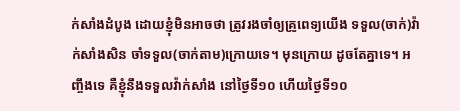ក់សាំងដំបូង ដោយខ្ញុំមិនអាចថា ត្រូវរងចាំឲ្យគ្រូពេទ្យយើង ទទួល(ចាក់)វ៉ាក់សាំងសិន ចាំទទួល(ចាក់តាម)ក្រោយទេ។ មុនក្រោយ ដូចតែគ្នាទេ។ អញ្ចឹងទេ គឺខ្ញុំនឹងទទួលវ៉ាក់សាំង នៅថ្ងៃទី១០ ហើយថ្ងៃទី១០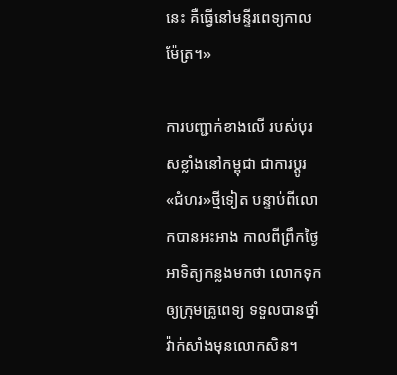នេះ គឺធ្វើនៅមន្ទីរពេទ្យកាលម៉ែត្រ។»

ការបញ្ជាក់ខាងលើ របស់បុរសខ្លាំងនៅកម្ពុជា ជាការប្ដូរ«ជំហរ»ថ្មីទៀត បន្ទាប់ពីលោកបានអះអាង កាលពីព្រឹកថ្ងៃអាទិត្យកន្លងមកថា លោកទុកឲ្យក្រុមគ្រូពេទ្យ ទទួលបានថ្នាំវ៉ាក់សាំងមុនលោកសិន។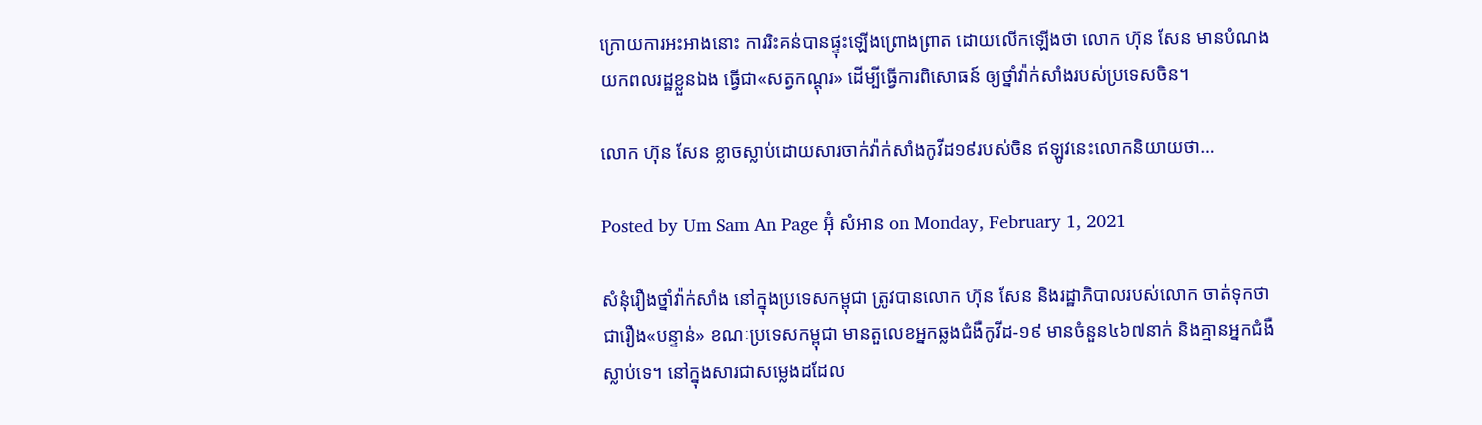ក្រោយការអះអាងនោះ ការរិះគន់បានផ្ទុះឡើងព្រោងព្រាត ដោយលើកឡើងថា លោក ហ៊ុន សែន មានបំណងយកពលរដ្ឋខ្លួនឯង ធ្វើជា«សត្វកណ្តុរ» ដើម្បីធ្វើការពិសោធន៍ ឲ្យថ្នាំវ៉ាក់សាំងរបស់ប្រទេសចិន។

លោក ហ៊ុន សែន ខ្លាចស្លាប់ដោយសារចាក់វ៉ាក់សាំងកូវីដ១៩របស់ចិន ឥឡូវនេះលោកនិយាយថា…

Posted by Um Sam An Page អ៊ុំ សំអាន on Monday, February 1, 2021

សំនុំរឿងថ្នាំវ៉ាក់សាំង នៅក្នុងប្រទេសកម្ពុជា ត្រូវបានលោក ហ៊ុន សែន និងរដ្ឋាភិបាលរបស់លោក ចាត់ទុកថា ជារឿង«បន្ទាន់» ខណៈប្រទេសកម្ពុជា មានតួលេខអ្នកឆ្លងជំងឺកូវីដ-១៩ មានចំនួន៤៦៧នាក់ និងគ្មានអ្នកជំងឺស្លាប់ទេ។ នៅក្នុងសារជាសម្លេងដដែល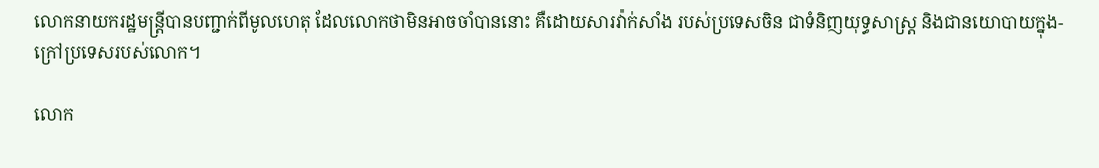លោកនាយករដ្ឋមន្ត្រីបានបញ្ជាក់ពីមូលហេតុ ដែលលោកថាមិនអាចចាំបាននោះ គឺដោយសារវ៉ាក់សាំង របស់ប្រទេសចិន ជាទំនិញយុទ្ធសាស្ត្រ និងជានយោបាយក្នុង-ក្រៅប្រទេសរបស់លោក។

លោក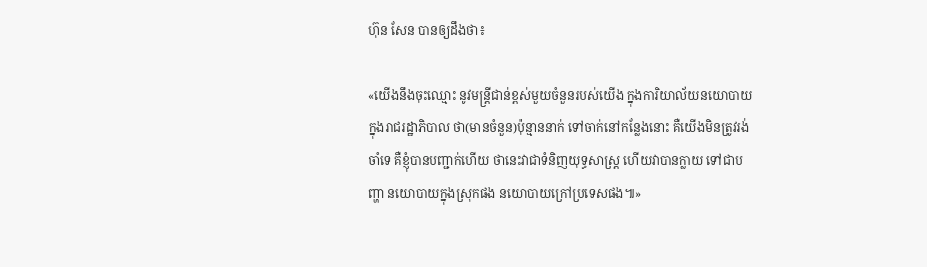ហ៊ុន សែន បានឲ្យដឹងថា៖

«យើងនឹងចុះឈ្មោះ នូវមន្ត្រីជាន់ខ្ពស់មួយចំនួនរបស់យើង ក្នុងការិយាល័យនយោបាយ ក្នុងរាជរដ្ឋាភិបាល ថា(មានចំនួន)ប៉ុន្មាននាក់ ទៅចាក់នៅកន្លែងនោះ គឺយើងមិនត្រូវរង់ចាំទេ គឺខ្ញុំបានបញ្ជាក់ហើយ ថានេះវាជាទំនិញយុទ្ធសាស្ត្រ ហើយវាបានក្លាយ ទៅជាបញ្ហា នយោបាយក្នុងស្រុកផង នយោបាយក្រៅប្រទេសផង៕»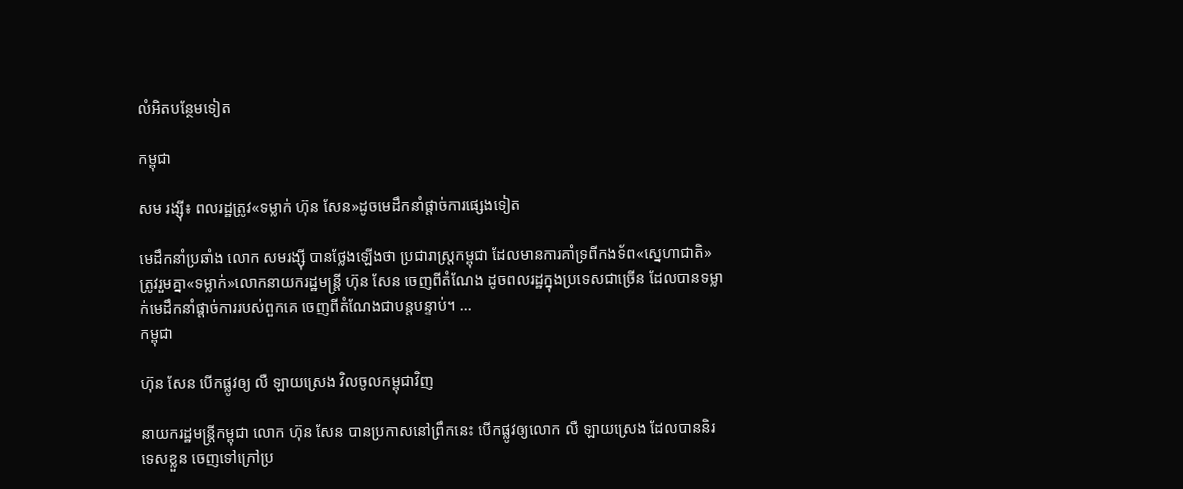លំអិតបន្ថែមទៀត

កម្ពុជា

សម រង្ស៊ី៖ ពលរដ្ឋត្រូវ«ទម្លាក់ ហ៊ុន សែន»ដូចមេដឹកនាំផ្ដាច់ការផ្សេងទៀត

មេដឹកនាំប្រឆាំង លោក សមរង្ស៊ី បានថ្លែងឡើងថា ប្រជារាស្ត្រកម្ពុជា ដែលមានការគាំទ្រពីកងទ័ព«ស្នេហាជាតិ» ត្រូវរួមគ្នា«ទម្លាក់»លោកនាយករដ្ឋមន្ត្រី ហ៊ុន សែន ចេញពីតំណែង ដូចពលរដ្ឋក្នុងប្រទេសជាច្រើន ដែលបានទម្លាក់មេដឹកនាំផ្ដាច់ការរបស់ពួកគេ ចេញពីតំណែងជាបន្តបន្ទាប់។ ...
កម្ពុជា

ហ៊ុន សែន បើកផ្លូវឲ្យ លឺ ឡាយស្រេង វិលចូលកម្ពុជាវិញ

នាយករដ្ឋមន្ត្រីកម្ពុជា លោក ហ៊ុន សែន បានប្រកាសនៅព្រឹកនេះ បើកផ្លូវឲ្យលោក លឺ ឡាយស្រេង ដែលបាននិរទេសខ្លួន ចេញទៅក្រៅប្រ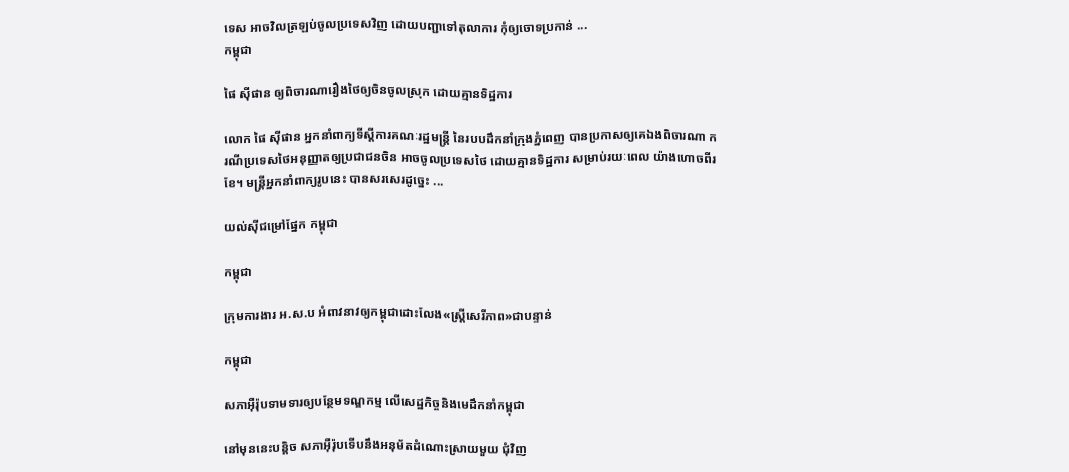ទេស អាចវិលត្រឡប់ចូលប្រទេសវិញ ដោយបញ្ជាទៅតុលាការ កុំឲ្យចោទប្រកាន់ ...
កម្ពុជា

ផៃ ស៊ីផាន ឲ្យពិចារណារឿងថៃឲ្យចិនចូលស្រុក ដោយគ្មានទិដ្ឋការ

លោក ផៃ ស៊ីផាន អ្នកនាំពាក្យទីស្ដីការគណៈរដ្ឋមន្ត្រី នៃរបបដឹកនាំក្រុងភ្នំពេញ បានប្រកាសឲ្យគេឯងពិចារណា ករណីប្រទេសថៃអនុញ្ញាតឲ្យប្រជាជនចិន អាចចូលប្រទេសថៃ ដោយគ្មានទិដ្ឋការ សម្រាប់រយៈពេល យ៉ាងហោចពីរខែ។ មន្ត្រីអ្នកនាំពាក្យរូបនេះ បានសរសេរដូច្នេះ ...

យល់ស៊ីជម្រៅផ្នែក កម្ពុជា

កម្ពុជា

ក្រុមការងារ អ.ស.ប អំពាវនាវឲ្យកម្ពុជាដោះលែង«ស្ត្រីសេរីភាព»ជាបន្ទាន់

កម្ពុជា

សភាអ៊ឺរ៉ុបទាមទារឲ្យបន្ថែមទណ្ឌកម្ម លើសេដ្ឋកិច្ចនិងមេដឹកនាំកម្ពុជា

នៅមុននេះបន្តិច សភាអ៊ឺរ៉ុបទើបនឹងអនុម័តដំណោះស្រាយមួយ ជុំវិញ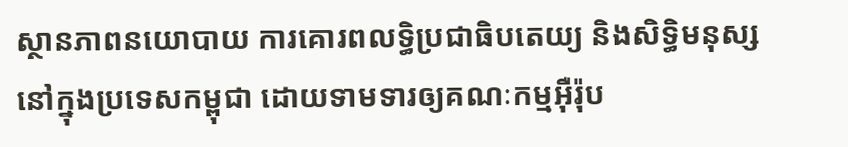ស្ថានភាពនយោបាយ ការគោរពលទ្ធិប្រជាធិបតេយ្យ និងសិទ្ធិមនុស្ស នៅក្នុងប្រទេសកម្ពុជា ដោយទាមទារឲ្យគណៈកម្មអ៊ឺរ៉ុប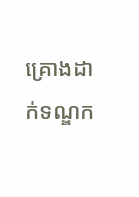គ្រោងដាក់ទណ្ឌក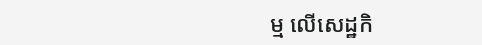ម្ម លើសេដ្ឋកិ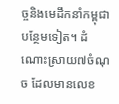ច្ចនិងមេដឹកនាំកម្ពុជា បន្ថែមទៀត។ ដំណោះស្រាយ៧ចំណុច ដែលមានលេខ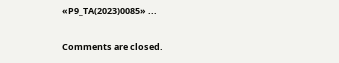«P9_TA(2023)0085» ...

Comments are closed.